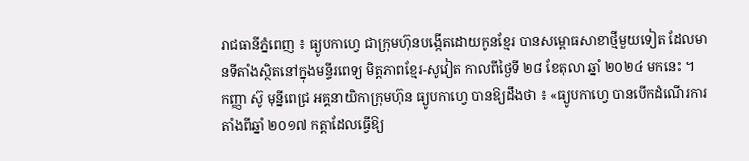រាជធានីភ្នំពេញ ៖ ធ្យូបកាហ្វេ ជាក្រុមហ៊ុនបង្កើតដោយកូនខ្មែរ បានសម្ពោធសាខាថ្មីមួយទៀត ដែលមានទីតាំងស្ថិតនៅក្នុងមន្ទីរពេទ្យ មិត្តភាពខ្មែរ-សូវៀត កាលពីថ្ងៃទី ២៨ ខែតុលា ឆ្នាំ ២០២៤ មកនេះ ។
កញ្ញា ស៊ូ មុន្នីពេជ្រ អគ្គនាយិកាក្រុមហ៊ុន ធ្យូបកាហ្វេ បានឱ្យដឹងថា ៖ «ធ្យូបកាហ្វេ បានបើកដំណើរការតាំងពីឆ្នាំ ២០១៧ កត្តាដែលធ្វើឱ្យ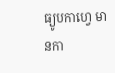ធ្យូបកាហ្វេ មានកា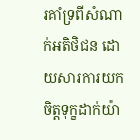រគាំទ្រពីសំណាក់អតិថិជន ដោយសារការយកចិត្តទុក្ខដាក់យ៉ា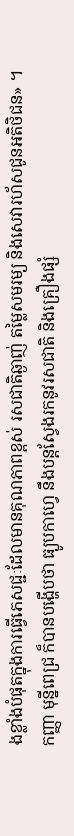ងខ្លាំងបំផុតក្នុងការធ្វើភេសជ្ជៈដែលមានគុណភាពខ្ពស់ រសជាតិឆ្ងាញ់ តម្លៃសមរម្យ និងសេវារហ័សជូនអតិថិជន» ។
កញ្ញា មុន្នីពេជ្រ ក៏បានបង្ហើបថា ធ្យូបកាហ្វេ នឹងបន្តស្វែងរកនូវរសជាតិ និងគ្រឿងផ្សំ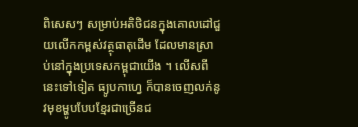ពិសេសៗ សម្រាប់អតិថិជនក្នុងគោលដៅជួយលើកកម្ពស់វត្ថុធាតុដេីម ដែលមានស្រាប់នៅក្នុងប្រទេសកម្ពុជាយើង ។ លើសពីនេះទៅទៀត ធ្យូបកាហ្វេ ក៏បានចេញលក់នូវមុខម្ហូបបែបខ្មែរជាច្រើនជ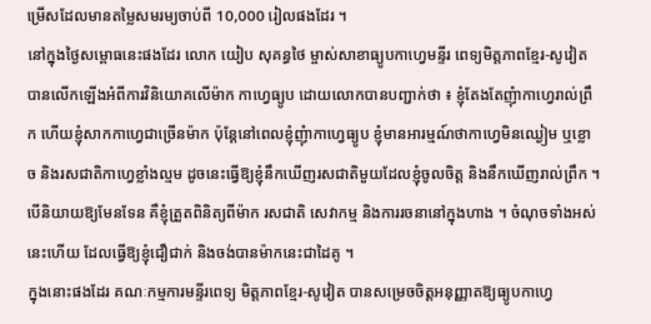ម្រើសដែលមានតម្លៃសមរម្យចាប់ពី 10,000 រៀលផងដែរ ។
នៅក្នុងថ្ងៃសម្ពោធនេះផងដែរ លោក យៀប សុគន្ធថៃ ម្ចាស់សាខាធ្យូបកាហ្វេមន្ទីរ ពេទ្យមិត្តភាពខ្មែរ-សូវៀត បានលេីកឡេីងអំពីការវិនិយោគលេីម៉ាក កាហ្វេធ្យូប ដោយលោកបានបញ្ជាក់ថា ៖ ខ្ញុំតែងតែញុំាកាហ្វេរាល់ព្រឹក ហើយខ្ញុំសាកកាហ្វេជាច្រេីនម៉ាក ប៉ុន្តែនៅពេលខ្ញុំញុំាកាហ្វេធ្យូប ខ្ញុំមានអារម្មណ៍ថាកាហ្វេមិនឈ្ងៀម ឬខ្លោច និងរសជាតិកាហ្វេខ្លាំងល្មម ដូចនេះធ្វើឱ្យខ្ញុំនឹកឃើញរសជាតិមួយដែលខ្ញុំចូលចិត្ត និងនឹកឃេីញរាល់ព្រឹក ។ បើនិយាយឱ្យមែនទែន គឺខ្ញុំត្រួតពិនិត្យពីម៉ាក រសជាតិ សេវាកម្ម និងការរចនានៅក្នុងហាង ។ ចំណុចទាំងអស់នេះហើយ ដែលធ្វើឱ្យខ្ញុំជឿជាក់ និងចង់បានម៉ាកនេះជាដៃគូ ។
ក្នុងនោះផងដែរ គណៈកម្មការមន្ទីរពេទ្យ មិត្តភាពខ្មែរ-សូវៀត បានសម្រេចចិត្តអនុញ្ញាតឱ្យធ្យូបកាហ្វេ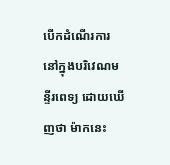បេីកដំណើរការនៅក្នុងបរិវេណមន្ទីរពេទ្យ ដោយឃេីញថា ម៉ាកនេះ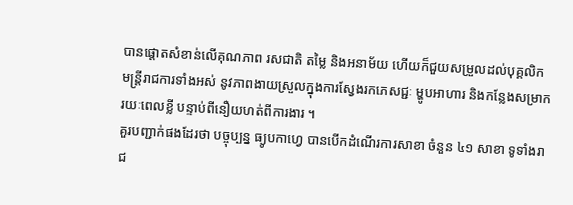បានផ្ដោតសំខាន់លើគុណភាព រសជាតិ តម្លៃ និងអនាម័យ ហើយក៏ជួយសម្រួលដល់បុគ្គលិក មន្ត្រីរាជការទាំងអស់ នូវភាពងាយស្រួលក្នុងការស្វែងរកភេសជ្ជៈ ម្ហូបអាហារ និងកន្លែងសម្រាករយៈពេលខ្លី បន្ទាប់ពីនឿយហត់ពីការងារ ។
គួរបញ្ជាក់ផងដែរថា បច្ចុប្បន្ន ធ្យូបកាហ្វេ បានបើកដំណើរការសាខា ចំនួន ៤១ សាខា ទូទាំងរាជ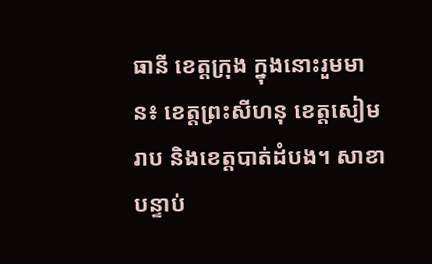ធានី ខេត្តក្រុង ក្នុងនោះរួមមាន៖ ខេត្តព្រះសីហនុ ខេត្តសៀមរាប និងខេត្តបាត់ដំបង។ សាខាបន្ទាប់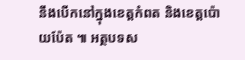នឹងបើកនៅក្នុងខេត្តកំពត និងខេត្តប៉ោយប៉ែត ៕ អត្ថបទស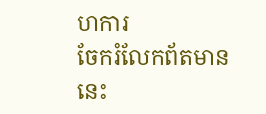ហការ
ចែករំលែកព័តមាននេះ